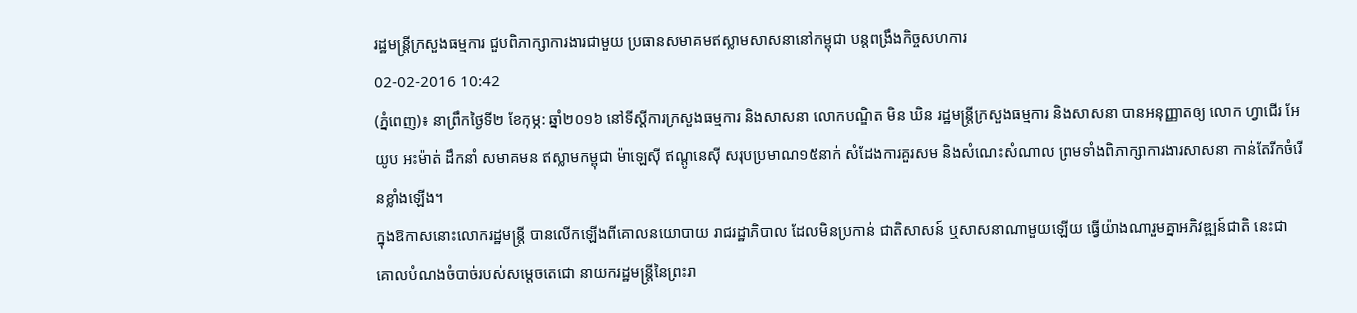រដ្ឋមន្រ្តីក្រសួងធម្មការ ជួបពិភាក្សាការងារជាមួយ ប្រធានសមាគមឥស្លាមសាសនានៅកម្ពុជា បន្តពង្រឹងកិច្ចសហការ
02-02-2016 10:42
(ភ្នំពេញ)៖ នាព្រឹកថ្ងៃទី២ ខែកុម្ភ: ឆ្នាំ២០១៦ នៅទីស្តីការក្រសួងធម្មការ និងសាសនា លោកបណ្ឌិត មិន ឃិន រដ្ឋមន្ត្រីក្រសួងធម្មការ និងសាសនា បានអនុញ្ញាតឲ្យ លោក ហ្វាជើរ អែយូប អះម៉ាត់ ដឹកនាំ សមាគមន ឥស្លាមកម្ពុជា ម៉ាឡេសុី ឥណ្តូនេសុី សរុបប្រមាណ១៥នាក់ សំដែងការគួរសម និងសំណេះសំណាល ព្រមទាំងពិភាក្សាការងារសាសនា កាន់តែរីកចំរើនខ្លាំងឡើង។
ក្នុងឱកាសនោះលោករដ្ឋមន្ត្រី បានលើកឡើងពីគោលនយោបាយ រាជរដ្ឋាភិបាល ដែលមិនប្រកាន់ ជាតិសាសន៍ ឬសាសនាណាមួយឡើយ ធ្វើយ៉ាងណារួមគ្នាអភិវឌ្ឍន៍ជាតិ នេះជាគោលបំណងចំបាច់របស់សម្តេចតេជោ នាយករដ្ឋមន្ត្រីនៃព្រះរា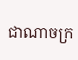ជាណាចក្រ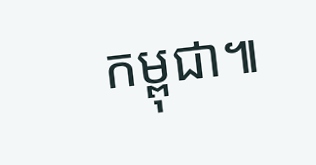កម្ពុជា៕